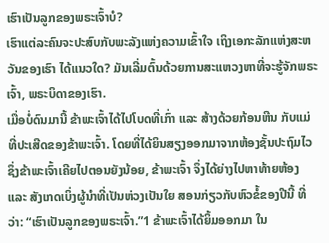ເຮົາເປັນລູກຂອງພຣະເຈົ້າບໍ?
ເຮົາແຕ່ລະຄົນຈະປະສົບກັບພະລັງແຫ່ງຄວາມເຂົ້າໃຈ ເຖິງເອກະລັກແຫ່ງສະຫວັນຂອງເຮົາ ໄດ້ແນວໃດ? ມັນເລີ່ມຕົ້ນດ້ວຍການສະແຫວງຫາທີ່ຈະຮູ້ຈັກພຣະເຈົ້າ, ພຣະບິດາຂອງເຮົາ.
ເມື່ອບໍ່ດົນມານີ້ ຂ້າພະເຈົ້າໄດ້ໄປໂບດທີ່ເກົ່າ ແລະ ສ້າງດ້ວຍກ້ອນຫີນ ກັບແມ່ທີ່ປະເສີດຂອງຂ້າພະເຈົ້າ. ໂດຍທີ່ໄດ້ຍິນສຽງອອກມາຈາກຫ້ອງຊັ້ນປະຖົມໄວ ຊຶ່ງຂ້າພະເຈົ້າເຄີຍໄປຕອນຍັງນ້ອຍ, ຂ້າພະເຈົ້າ ຈຶ່ງໄດ້ຍ່າງໄປຫາທ້າຍຫ້ອງ ແລະ ສັງເກດເບິ່ງຜູ້ນຳທີ່ເປັນຫ່ວງເປັນໃຍ ສອນກ່ຽວກັບຫົວຂໍ້ຂອງປີນີ້ ທີ່ວ່າ: “ເຮົາເປັນລູກຂອງພຣະເຈົ້າ.”1 ຂ້າພະເຈົ້າໄດ້ຍິ້ມອອກມາ ໃນ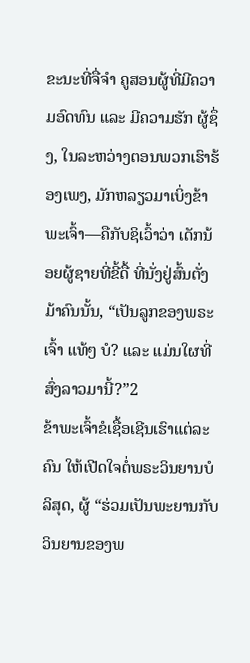ຂະນະທີ່ຈື່ຈຳ ຄູສອນຜູ້ທີ່ມີຄວາມອົດທົນ ແລະ ມີຄວາມຮັກ ຜູ້ຊຶ່ງ, ໃນລະຫວ່າງຕອນພວກເຮົາຮ້ອງເພງ, ມັກຫລຽວມາເບິ່ງຂ້າພະເຈົ້າ—ຄືກັບຊິເວົ້າວ່າ ເດັກນ້ອຍຜູ້ຊາຍທີ່ຂີ້ດື້ ທີ່ນັ່ງຢູ່ສົ້ນຕັ່ງມ້າຄົນນັ້ນ, “ເປັນລູກຂອງພຣະເຈົ້າ ແທ້ໆ ບໍ? ແລະ ແມ່ນໃຜທີ່ສົ່ງລາວມານີ້?”2
ຂ້າພະເຈົ້າຂໍເຊື້ອເຊີນເຮົາແຕ່ລະຄົນ ໃຫ້ເປີດໃຈຕໍ່ພຣະວິນຍານບໍລິສຸດ, ຜູ້ “ຮ່ວມເປັນພະຍານກັບວິນຍານຂອງພ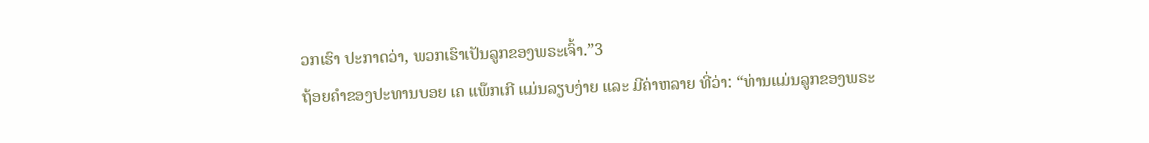ວກເຮົາ ປະກາດວ່າ, ພວກເຮົາເປັນລູກຂອງພຣະເຈົ້າ.”3
ຖ້ອຍຄຳຂອງປະທານບອຍ ເຄ ແພ໊ກເກີ ແມ່ນລຽບງ່າຍ ແລະ ມີຄ່າຫລາຍ ທີ່ວ່າ: “ທ່ານແມ່ນລູກຂອງພຣະ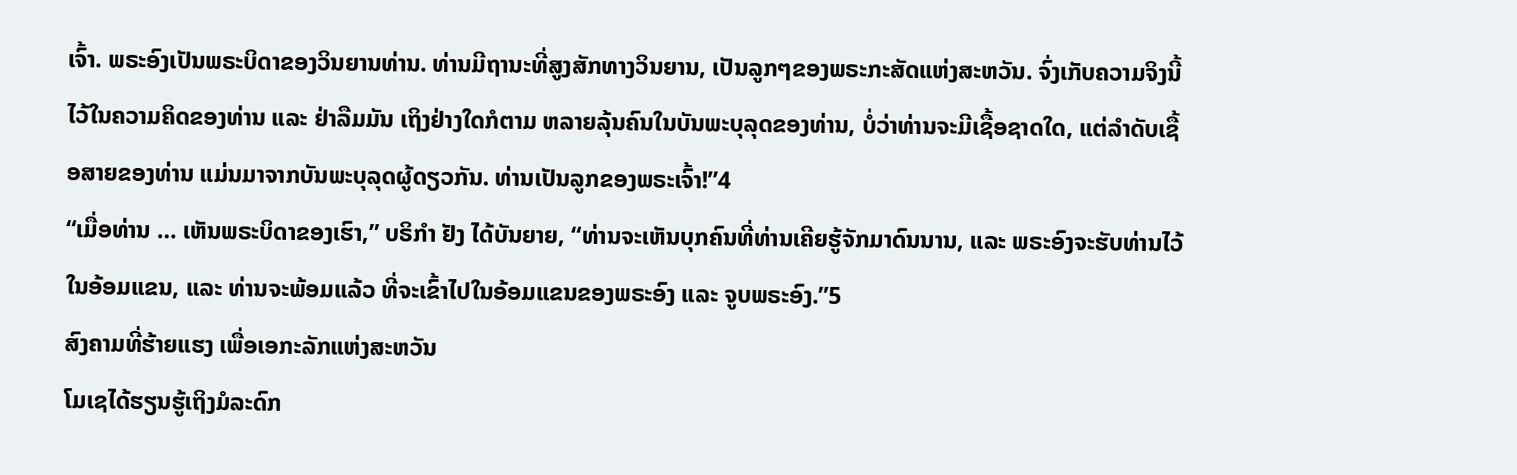ເຈົ້າ. ພຣະອົງເປັນພຣະບິດາຂອງວິນຍານທ່ານ. ທ່ານມີຖານະທີ່ສູງສັກທາງວິນຍານ, ເປັນລູກໆຂອງພຣະກະສັດແຫ່ງສະຫວັນ. ຈົ່ງເກັບຄວາມຈິງນີ້ໄວ້ໃນຄວາມຄິດຂອງທ່ານ ແລະ ຢ່າລືມມັນ ເຖິງຢ່າງໃດກໍຕາມ ຫລາຍລຸ້ນຄົນໃນບັນພະບຸລຸດຂອງທ່ານ, ບໍ່ວ່າທ່ານຈະມີເຊື້ອຊາດໃດ, ແຕ່ລຳດັບເຊື້ອສາຍຂອງທ່ານ ແມ່ນມາຈາກບັນພະບຸລຸດຜູ້ດຽວກັນ. ທ່ານເປັນລູກຂອງພຣະເຈົ້າ!”4
“ເມື່ອທ່ານ … ເຫັນພຣະບິດາຂອງເຮົາ,” ບຣິກຳ ຢັງ ໄດ້ບັນຍາຍ, “ທ່ານຈະເຫັນບຸກຄົນທີ່ທ່ານເຄີຍຮູ້ຈັກມາດົນນານ, ແລະ ພຣະອົງຈະຮັບທ່ານໄວ້ໃນອ້ອມແຂນ, ແລະ ທ່ານຈະພ້ອມແລ້ວ ທີ່ຈະເຂົ້າໄປໃນອ້ອມແຂນຂອງພຣະອົງ ແລະ ຈູບພຣະອົງ.”5
ສົງຄາມທີ່ຮ້າຍແຮງ ເພື່ອເອກະລັກແຫ່ງສະຫວັນ
ໂມເຊໄດ້ຮຽນຮູ້ເຖິງມໍລະດົກ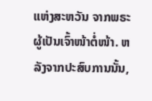ແຫ່ງສະຫວັນ ຈາກພຣະຜູ້ເປັນເຈົ້າໜ້າຕໍ່ໜ້າ. ຫລັງຈາກປະສົບການນັ້ນ,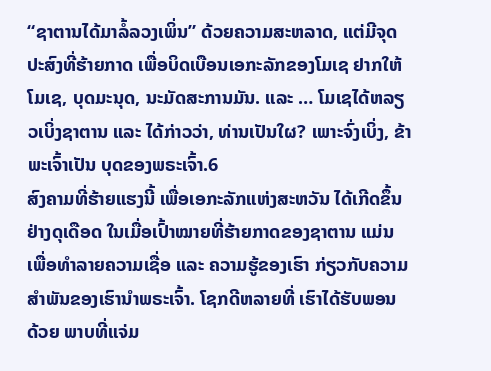“ຊາຕານໄດ້ມາລໍ້ລວງເພິ່ນ” ດ້ວຍຄວາມສະຫລາດ, ແຕ່ມີຈຸດປະສົງທີ່ຮ້າຍກາດ ເພື່ອບິດເບືອນເອກະລັກຂອງໂມເຊ ຢາກໃຫ້ໂມເຊ, ບຸດມະນຸດ, ນະມັດສະການມັນ. ແລະ … ໂມເຊໄດ້ຫລຽວເບິ່ງຊາຕານ ແລະ ໄດ້ກ່າວວ່າ, ທ່ານເປັນໃຜ? ເພາະຈົ່ງເບິ່ງ, ຂ້າພະເຈົ້າເປັນ ບຸດຂອງພຣະເຈົ້າ.6
ສົງຄາມທີ່ຮ້າຍແຮງນີ້ ເພື່ອເອກະລັກແຫ່ງສະຫວັນ ໄດ້ເກີດຂຶ້ນຢ່າງດຸເດືອດ ໃນເມື່ອເປົ້າໝາຍທີ່ຮ້າຍກາດຂອງຊາຕານ ແມ່ນເພື່ອທຳລາຍຄວາມເຊື່ອ ແລະ ຄວາມຮູ້ຂອງເຮົາ ກ່ຽວກັບຄວາມສຳພັນຂອງເຮົານຳພຣະເຈົ້າ. ໂຊກດີຫລາຍທີ່ ເຮົາໄດ້ຮັບພອນ ດ້ວຍ ພາບທີ່ແຈ່ມ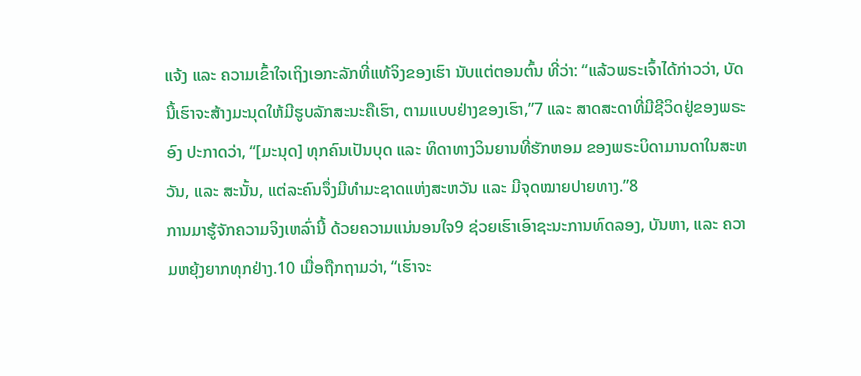ແຈ້ງ ແລະ ຄວາມເຂົ້າໃຈເຖິງເອກະລັກທີ່ແທ້ຈິງຂອງເຮົາ ນັບແຕ່ຕອນຕົ້ນ ທີ່ວ່າ: “ແລ້ວພຣະເຈົ້າໄດ້ກ່າວວ່າ, ບັດນີ້ເຮົາຈະສ້າງມະນຸດໃຫ້ມີຮູບລັກສະນະຄືເຮົາ, ຕາມແບບຢ່າງຂອງເຮົາ,”7 ແລະ ສາດສະດາທີ່ມີຊີວິດຢູ່ຂອງພຣະອົງ ປະກາດວ່າ, “[ມະນຸດ] ທຸກຄົນເປັນບຸດ ແລະ ທິດາທາງວິນຍານທີ່ຮັກຫອມ ຂອງພຣະບິດາມານດາໃນສະຫວັນ, ແລະ ສະນັ້ນ, ແຕ່ລະຄົນຈຶ່ງມີທຳມະຊາດແຫ່ງສະຫວັນ ແລະ ມີຈຸດໝາຍປາຍທາງ.”8
ການມາຮູ້ຈັກຄວາມຈິງເຫລົ່ານີ້ ດ້ວຍຄວາມແນ່ນອນໃຈ9 ຊ່ວຍເຮົາເອົາຊະນະການທົດລອງ, ບັນຫາ, ແລະ ຄວາມຫຍຸ້ງຍາກທຸກຢ່າງ.10 ເມື່ອຖືກຖາມວ່າ, “ເຮົາຈະ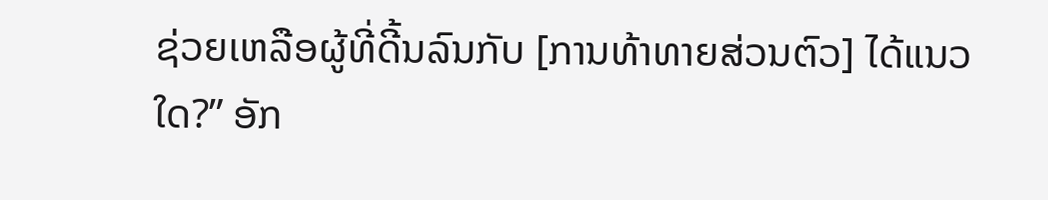ຊ່ວຍເຫລືອຜູ້ທີ່ດີ້ນລົນກັບ [ການທ້າທາຍສ່ວນຕົວ] ໄດ້ແນວໃດ?” ອັກ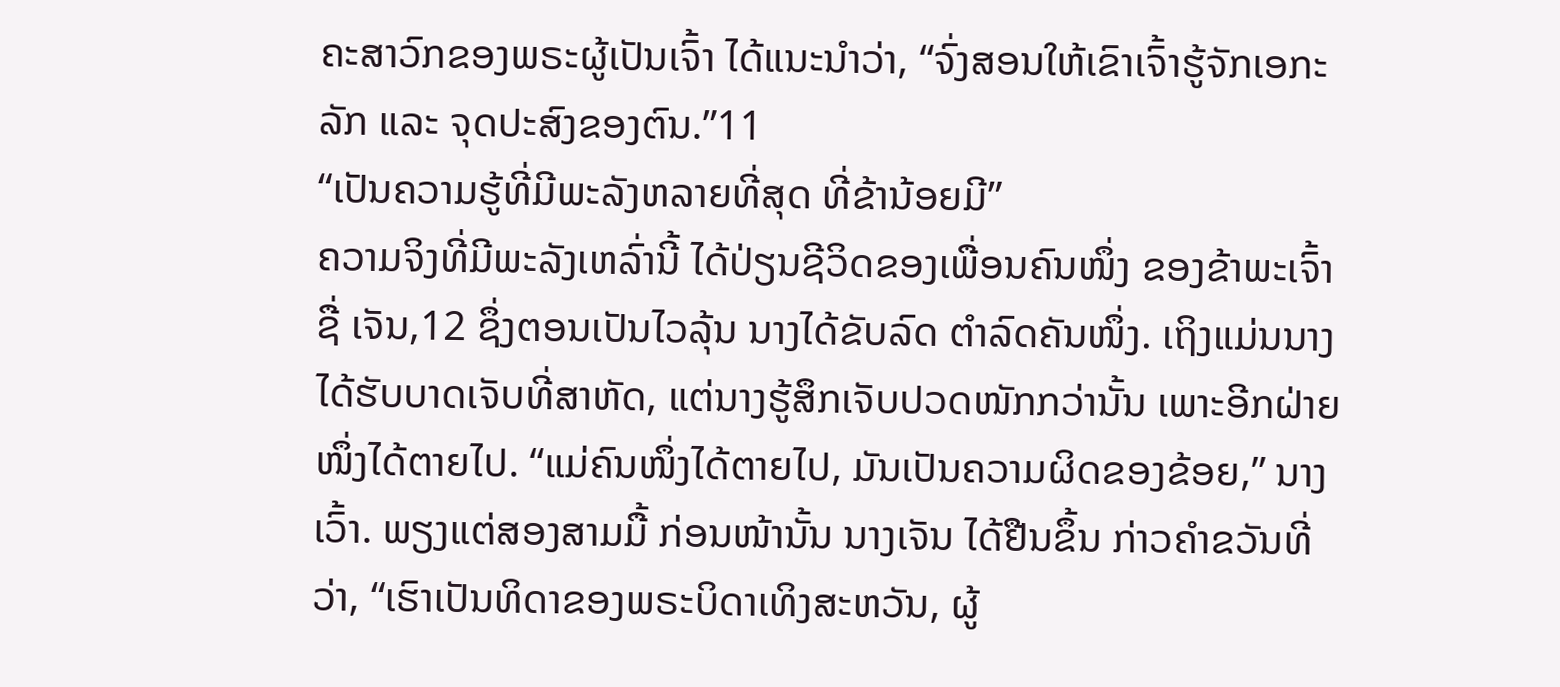ຄະສາວົກຂອງພຣະຜູ້ເປັນເຈົ້າ ໄດ້ແນະນຳວ່າ, “ຈົ່ງສອນໃຫ້ເຂົາເຈົ້າຮູ້ຈັກເອກະລັກ ແລະ ຈຸດປະສົງຂອງຕົນ.”11
“ເປັນຄວາມຮູ້ທີ່ມີພະລັງຫລາຍທີ່ສຸດ ທີ່ຂ້ານ້ອຍມີ”
ຄວາມຈິງທີ່ມີພະລັງເຫລົ່ານີ້ ໄດ້ປ່ຽນຊີວິດຂອງເພື່ອນຄົນໜຶ່ງ ຂອງຂ້າພະເຈົ້າ ຊື່ ເຈັນ,12 ຊຶ່ງຕອນເປັນໄວລຸ້ນ ນາງໄດ້ຂັບລົດ ຕຳລົດຄັນໜຶ່ງ. ເຖິງແມ່ນນາງໄດ້ຮັບບາດເຈັບທີ່ສາຫັດ, ແຕ່ນາງຮູ້ສຶກເຈັບປວດໜັກກວ່ານັ້ນ ເພາະອີກຝ່າຍໜຶ່ງໄດ້ຕາຍໄປ. “ແມ່ຄົນໜຶ່ງໄດ້ຕາຍໄປ, ມັນເປັນຄວາມຜິດຂອງຂ້ອຍ,” ນາງເວົ້າ. ພຽງແຕ່ສອງສາມມື້ ກ່ອນໜ້ານັ້ນ ນາງເຈັນ ໄດ້ຢືນຂຶ້ນ ກ່າວຄຳຂວັນທີ່ວ່າ, “ເຮົາເປັນທິດາຂອງພຣະບິດາເທິງສະຫວັນ, ຜູ້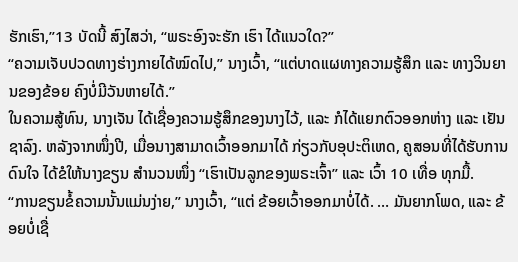ຮັກເຮົາ,”13 ບັດນີ້ ສົງໄສວ່າ, “ພຣະອົງຈະຮັກ ເຮົາ ໄດ້ແນວໃດ?”
“ຄວາມເຈັບປວດທາງຮ່າງກາຍໄດ້ໝົດໄປ,” ນາງເວົ້າ, “ແຕ່ບາດແຜທາງຄວາມຮູ້ສຶກ ແລະ ທາງວິນຍານຂອງຂ້ອຍ ຄົງບໍ່ມີວັນຫາຍໄດ້.”
ໃນຄວາມສູ້ທົນ, ນາງເຈັນ ໄດ້ເຊື່ອງຄວາມຮູ້ສຶກຂອງນາງໄວ້, ແລະ ກໍໄດ້ແຍກຕົວອອກຫ່າງ ແລະ ເຢັນຊາລົງ. ຫລັງຈາກໜຶ່ງປີ, ເມື່ອນາງສາມາດເວົ້າອອກມາໄດ້ ກ່ຽວກັບອຸປະຕິເຫດ, ຄູສອນທີ່ໄດ້ຮັບການດົນໃຈ ໄດ້ຂໍໃຫ້ນາງຂຽນ ສຳນວນໜຶ່ງ “ເຮົາເປັນລູກຂອງພຣະເຈົ້າ” ແລະ ເວົ້າ 10 ເທື່ອ ທຸກມື້.
“ການຂຽນຂໍ້ຄວາມນັ້ນແມ່ນງ່າຍ,” ນາງເວົ້າ, “ແຕ່ ຂ້ອຍເວົ້າອອກມາບໍ່ໄດ້. … ມັນຍາກໂພດ, ແລະ ຂ້ອຍບໍ່ເຊື່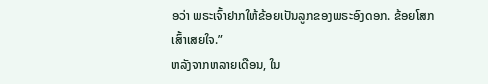ອວ່າ ພຣະເຈົ້າຢາກໃຫ້ຂ້ອຍເປັນລູກຂອງພຣະອົງດອກ. ຂ້ອຍໂສກເສົ້າເສຍໃຈ.”
ຫລັງຈາກຫລາຍເດືອນ, ໃນ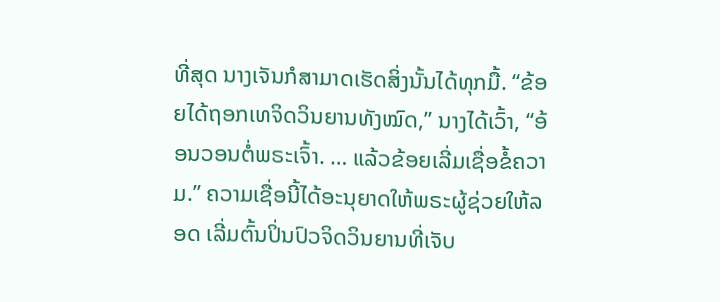ທີ່ສຸດ ນາງເຈັນກໍສາມາດເຮັດສິ່ງນັ້ນໄດ້ທຸກມື້. “ຂ້ອຍໄດ້ຖອກເທຈິດວິນຍານທັງໝົດ,” ນາງໄດ້ເວົ້າ, “ອ້ອນວອນຕໍ່ພຣະເຈົ້າ. … ແລ້ວຂ້ອຍເລີ່ມເຊື່ອຂໍ້ຄວາມ.” ຄວາມເຊື່ອນີ້ໄດ້ອະນຸຍາດໃຫ້ພຣະຜູ້ຊ່ວຍໃຫ້ລອດ ເລີ່ມຕົ້ນປິ່ນປົວຈິດວິນຍານທີ່ເຈັບ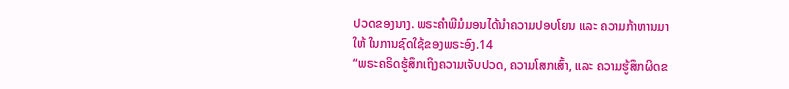ປວດຂອງນາງ. ພຣະຄຳພີມໍມອນໄດ້ນຳຄວາມປອບໂຍນ ແລະ ຄວາມກ້າຫານມາໃຫ້ ໃນການຊົດໃຊ້ຂອງພຣະອົງ.14
“ພຣະຄຣິດຮູ້ສຶກເຖິງຄວາມເຈັບປວດ, ຄວາມໂສກເສົ້າ, ແລະ ຄວາມຮູ້ສຶກຜິດຂ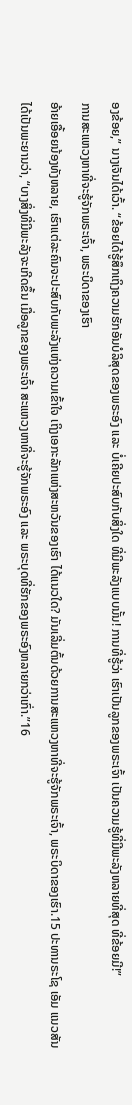ອງຂ້ອຍ,” ນາງເຈັນໄດ້ເວົ້າ. “ຂ້ອຍໄດ້ຮູ້ສຶກເຖິງຄວາມຮັກອັນບໍລິສຸດຂອງພຣະອົງ ແລະ ບໍ່ເຄີຍປະສົບກັບສິ່ງໃດ ທີ່ມີພະລັງແບບນັ້ນ! ການທີ່ຮູ້ວ່າ ເຮົາເປັນລູກຂອງພຣະເຈົ້າ ເປັນຄວາມຮູ້ທີ່ມີພະລັງຫລາຍທີ່ສຸດ ທີ່ຂ້ອຍມີ!”
ການສະແຫວງຫາທີ່ຈະຮູ້ຈັກພຣະເຈົ້າ, ພຣະບິດາຂອງເຮົາ
ອ້າຍເອື້ອຍນ້ອງທັງຫລາຍ, ເຮົາແຕ່ລະຄົນຈະປະສົບກັບພະລັງແຫ່ງຄວາມເຂົ້າໃຈ ເຖິງເອກະລັກແຫ່ງສະຫວັນຂອງເຮົາ ໄດ້ແນວໃດ? ມັນເລີ່ມຕົ້ນດ້ວຍການສະແຫວງຫາທີ່ຈະຮູ້ຈັກພຣະເຈົ້າ, ພຣະບິດາຂອງເຮົາ.15 ປະທານຣະໂຊ ເອັມ ແນວສັນ ໄດ້ເປັນພະຍານວ່າ, “ບາງສິ່ງທີ່ມີພະລັງຈະເກີດຂຶ້ນ ເມື່ອລູກຂອງພຣະເຈົ້າ ສະແຫວງຫາທີ່ຈະຮູ້ຈັກພຣະອົງ ແລະ ພຣະບຸດທີ່ຮັກຂອງພຣະອົງຫລາຍກວ່າເກົ່າ.”16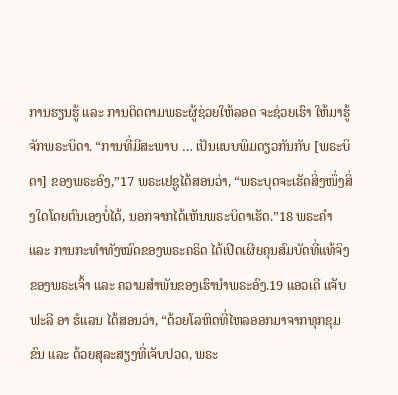ການຮຽນຮູ້ ແລະ ການຕິດຕາມພຣະຜູ້ຊ່ວຍໃຫ້ລອດ ຈະຊ່ວຍເຮົາ ໃຫ້ມາຮູ້ຈັກພຣະບິດາ. “ການທີ່ມີສະພາບ … ເປັນແບບພິມດຽວກັນກັບ [ພຣະບິດາ] ຂອງພຣະອົງ,”17 ພຣະເຢຊູໄດ້ສອນວ່າ, “ພຣະບຸດຈະເຮັດສິ່ງໜຶ່ງສິ່ງໃດໂດຍຕົນເອງບໍ່ໄດ້, ນອກຈາກໄດ້ເຫັນພຣະບິດາເຮັດ.”18 ພຣະຄຳ ແລະ ການກະທຳທັງໝົດຂອງພຣະຄຣິດ ໄດ້ເປີດເຜີຍຄຸນສົມບັດທີ່ແທ້ຈິງຂອງພຣະເຈົ້າ ແລະ ຄວາມສຳພັນຂອງເຮົານຳພຣະອົງ.19 ແອວເດີ ແຈັບຟະລີ ອາ ຮໍແລນ ໄດ້ສອນວ່າ, “ດ້ວຍໂລຫິດທີ່ໄຫລອອກມາຈາກທຸກຂຸມຂົນ ແລະ ດ້ວຍສຸລະສຽງທີ່ເຈັບປວດ, ພຣະ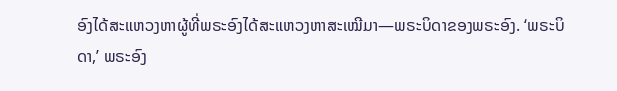ອົງໄດ້ສະແຫວງຫາຜູ້ທີ່ພຣະອົງໄດ້ສະແຫວງຫາສະເໝີມາ—ພຣະບິດາຂອງພຣະອົງ. ‘ພຣະບິດາ,’ ພຣະອົງ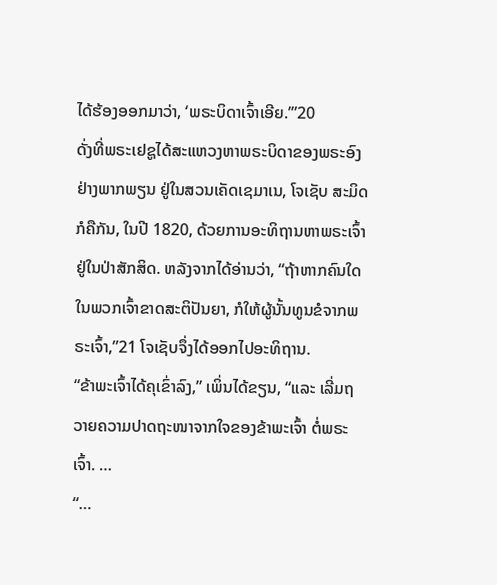ໄດ້ຮ້ອງອອກມາວ່າ, ‘ພຣະບິດາເຈົ້າເອີຍ.’”20
ດັ່ງທີ່ພຣະເຢຊູໄດ້ສະແຫວງຫາພຣະບິດາຂອງພຣະອົງຢ່າງພາກພຽນ ຢູ່ໃນສວນເຄັດເຊມາເນ, ໂຈເຊັບ ສະມິດ ກໍຄືກັນ, ໃນປີ 1820, ດ້ວຍການອະທິຖານຫາພຣະເຈົ້າ ຢູ່ໃນປ່າສັກສິດ. ຫລັງຈາກໄດ້ອ່ານວ່າ, “ຖ້າຫາກຄົນໃດໃນພວກເຈົ້າຂາດສະຕິປັນຍາ, ກໍໃຫ້ຜູ້ນັ້ນທູນຂໍຈາກພຣະເຈົ້າ,”21 ໂຈເຊັບຈຶ່ງໄດ້ອອກໄປອະທິຖານ.
“ຂ້າພະເຈົ້າໄດ້ຄຸເຂົ່າລົງ,” ເພິ່ນໄດ້ຂຽນ, “ແລະ ເລີ່ມຖວາຍຄວາມປາດຖະໜາຈາກໃຈຂອງຂ້າພະເຈົ້າ ຕໍ່ພຣະເຈົ້າ. …
“…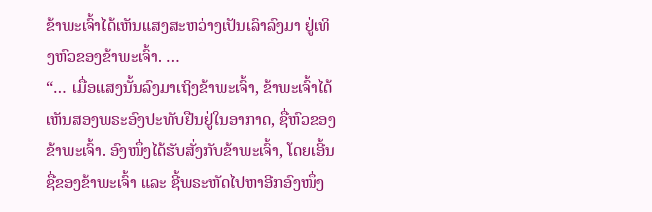ຂ້າພະເຈົ້າໄດ້ເຫັນແສງສະຫວ່າງເປັນເລົາລົງມາ ຢູ່ເທິງຫົວຂອງຂ້າພະເຈົ້າ. …
“… ເມື່ອແສງນັ້ນລົງມາເຖິງຂ້າພະເຈົ້າ, ຂ້າພະເຈົ້າໄດ້ເຫັນສອງພຣະອົງປະທັບຢືນຢູ່ໃນອາກາດ, ຊື່ຫົວຂອງຂ້າພະເຈົ້າ. ອົງໜຶ່ງໄດ້ຮັບສັ່ງກັບຂ້າພະເຈົ້າ, ໂດຍເອີ້ນຊື່ຂອງຂ້າພະເຈົ້າ ແລະ ຊີ້ພຣະຫັດໄປຫາອີກອົງໜຶ່ງ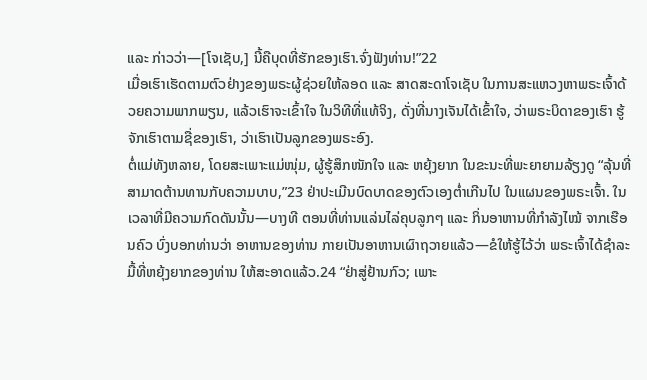ແລະ ກ່າວວ່າ—[ໂຈເຊັບ,] ນີ້ຄືບຸດທີ່ຮັກຂອງເຮົາ.ຈົ່ງຟັງທ່ານ!”22
ເມື່ອເຮົາເຮັດຕາມຕົວຢ່າງຂອງພຣະຜູ້ຊ່ວຍໃຫ້ລອດ ແລະ ສາດສະດາໂຈເຊັບ ໃນການສະແຫວງຫາພຣະເຈົ້າດ້ວຍຄວາມພາກພຽນ, ແລ້ວເຮົາຈະເຂົ້າໃຈ ໃນວິທີທີ່ແທ້ຈິງ, ດັ່ງທີ່ນາງເຈັນໄດ້ເຂົ້າໃຈ, ວ່າພຣະບິດາຂອງເຮົາ ຮູ້ຈັກເຮົາຕາມຊື່ຂອງເຮົາ, ວ່າເຮົາເປັນລູກຂອງພຣະອົງ.
ຕໍ່ແມ່ທັງຫລາຍ, ໂດຍສະເພາະແມ່ໜຸ່ມ, ຜູ້ຮູ້ສຶກໜັກໃຈ ແລະ ຫຍຸ້ງຍາກ ໃນຂະນະທີ່ພະຍາຍາມລ້ຽງດູ “ລຸ້ນທີ່ສາມາດຕ້ານທານກັບຄວາມບາບ,”23 ຢ່າປະເມີນບົດບາດຂອງຕົວເອງຕ່ຳເກີນໄປ ໃນແຜນຂອງພຣະເຈົ້າ. ໃນເວລາທີ່ມີຄວາມກົດດັນນັ້ນ—ບາງທີ ຕອນທີ່ທ່ານແລ່ນໄລ່ຄຸບລູກໆ ແລະ ກິ່ນອາຫານທີ່ກຳລັງໄໝ້ ຈາກເຮືອນຄົວ ບົ່ງບອກທ່ານວ່າ ອາຫານຂອງທ່ານ ກາຍເປັນອາຫານເຜົາຖວາຍແລ້ວ—ຂໍໃຫ້ຮູ້ໄວ້ວ່າ ພຣະເຈົ້າໄດ້ຊຳລະມື້ທີ່ຫຍຸ້ງຍາກຂອງທ່ານ ໃຫ້ສະອາດແລ້ວ.24 “ຢ່າສູ່ຢ້ານກົວ; ເພາະ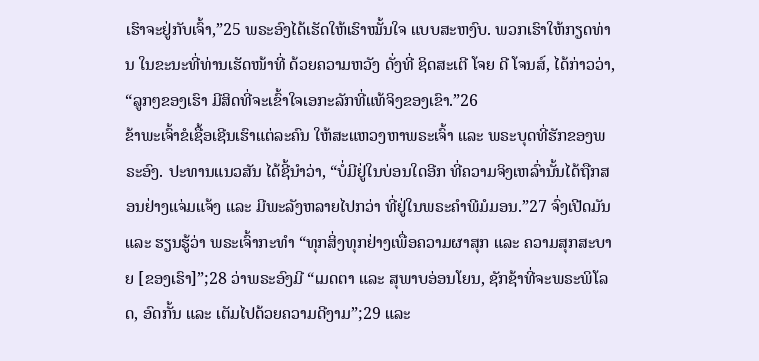ເຮົາຈະຢູ່ກັບເຈົ້າ,”25 ພຣະອົງໄດ້ເຮັດໃຫ້ເຮົາໝັ້ນໃຈ ແບບສະຫງົບ. ພວກເຮົາໃຫ້ກຽດທ່ານ ໃນຂະນະທີ່ທ່ານເຮັດໜ້າທີ່ ດ້ວຍຄວາມຫວັງ ດັ່ງທີ່ ຊິດສະເຕີ ໂຈຍ ດີ ໂຈນສ໌, ໄດ້ກ່າວວ່າ, “ລູກໆຂອງເຮົາ ມີສິດທີ່ຈະເຂົ້າໃຈເອກະລັກທີ່ແທ້ຈິງຂອງເຂົາ.”26
ຂ້າພະເຈົ້າຂໍເຊື້ອເຊີນເຮົາແຕ່ລະຄົນ ໃຫ້ສະແຫວງຫາພຣະເຈົ້າ ແລະ ພຣະບຸດທີ່ຮັກຂອງພຣະອົງ. ປະທານແນວສັນ ໄດ້ຊີ້ນຳວ່າ, “ບໍ່ມີຢູ່ໃນບ່ອນໃດອີກ ທີ່ຄວາມຈິງເຫລົ່ານັ້ນໄດ້ຖືກສອນຢ່າງແຈ່ມແຈ້ງ ແລະ ມີພະລັງຫລາຍໄປກວ່າ ທີ່ຢູ່ໃນພຣະຄຳພີມໍມອນ.”27 ຈົ່ງເປີດມັນ ແລະ ຮຽນຮູ້ວ່າ ພຣະເຈົ້າກະທຳ “ທຸກສິ່ງທຸກຢ່າງເພື່ອຄວາມຜາສຸກ ແລະ ຄວາມສຸກສະບາຍ [ຂອງເຮົາ]”;28 ວ່າພຣະອົງມີ “ເມດຕາ ແລະ ສຸພາບອ່ອນໂຍນ, ຊັກຊ້າທີ່ຈະພຣະພິໂລດ, ອົດກັ້ນ ແລະ ເຕັມໄປດ້ວຍຄວາມດີງາມ”;29 ແລະ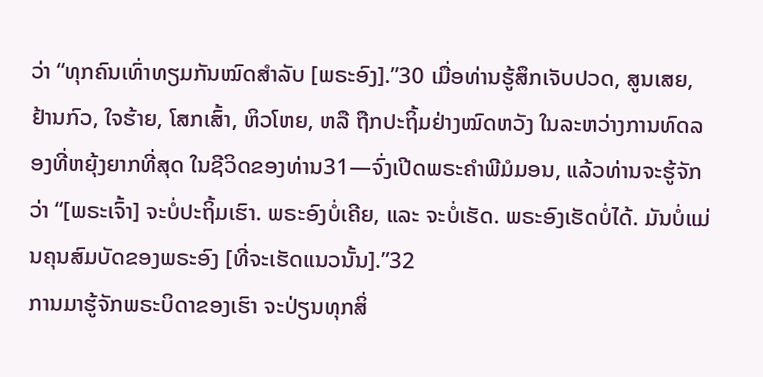ວ່າ “ທຸກຄົນເທົ່າທຽມກັນໝົດສຳລັບ [ພຣະອົງ].”30 ເມື່ອທ່ານຮູ້ສຶກເຈັບປວດ, ສູນເສຍ, ຢ້ານກົວ, ໃຈຮ້າຍ, ໂສກເສົ້າ, ຫິວໂຫຍ, ຫລື ຖືກປະຖິ້ມຢ່າງໝົດຫວັງ ໃນລະຫວ່າງການທົດລອງທີ່ຫຍຸ້ງຍາກທີ່ສຸດ ໃນຊີວິດຂອງທ່ານ31—ຈົ່ງເປີດພຣະຄຳພີມໍມອນ, ແລ້ວທ່ານຈະຮູ້ຈັກວ່າ “[ພຣະເຈົ້າ] ຈະບໍ່ປະຖິ້ມເຮົາ. ພຣະອົງບໍ່ເຄີຍ, ແລະ ຈະບໍ່ເຮັດ. ພຣະອົງເຮັດບໍ່ໄດ້. ມັນບໍ່ແມ່ນຄຸນສົມບັດຂອງພຣະອົງ [ທີ່ຈະເຮັດແນວນັ້ນ].”32
ການມາຮູ້ຈັກພຣະບິດາຂອງເຮົາ ຈະປ່ຽນທຸກສິ່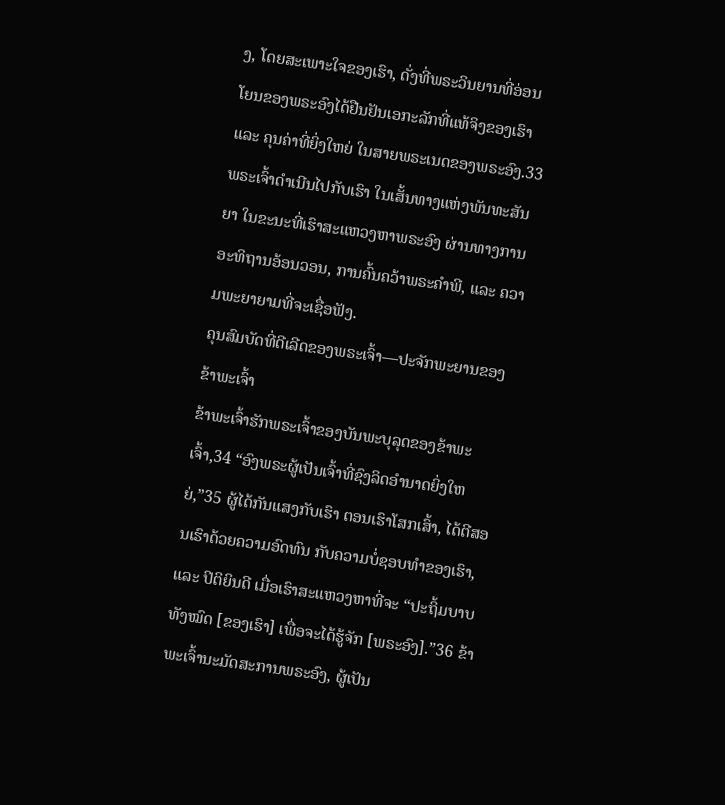ງ, ໂດຍສະເພາະໃຈຂອງເຮົາ, ດັ່ງທີ່ພຣະວິນຍານທີ່ອ່ອນໂຍນຂອງພຣະອົງໄດ້ຢືນຢັນເອກະລັກທີ່ແທ້ຈິງຂອງເຮົາ ແລະ ຄຸນຄ່າທີ່ຍິ່ງໃຫຍ່ ໃນສາຍພຣະເນດຂອງພຣະອົງ.33 ພຣະເຈົ້າດຳເນີນໄປກັບເຮົາ ໃນເສັ້ນທາງແຫ່ງພັນທະສັນຍາ ໃນຂະນະທີ່ເຮົາສະແຫວງຫາພຣະອົງ ຜ່ານທາງການອະທິຖານອ້ອນວອນ, ການຄົ້ນຄວ້າພຣະຄຳພີ, ແລະ ຄວາມພະຍາຍາມທີ່ຈະເຊື່ອຟັງ.
ຄຸນສົມບັດທີ່ດີເລີດຂອງພຣະເຈົ້າ—ປະຈັກພະຍານຂອງຂ້າພະເຈົ້າ
ຂ້າພະເຈົ້າຮັກພຣະເຈົ້າຂອງບັນພະບຸລຸດຂອງຂ້າພະເຈົ້າ,34 “ອົງພຣະຜູ້ເປັນເຈົ້າທີ່ຊົງລິດອຳນາດຍິ່ງໃຫຍ່,”35 ຜູ້ໄດ້ກັນແສງກັບເຮົາ ຕອນເຮົາໂສກເສົ້າ, ໄດ້ຕີສອນເຮົາດ້ວຍຄວາມອົດທົນ ກັບຄວາມບໍ່ຊອບທຳຂອງເຮົາ, ແລະ ປິຕິຍິນດີ ເມື່ອເຮົາສະແຫວງຫາທີ່ຈະ “ປະຖິ້ມບາບທັງໝົດ [ຂອງເຮົາ] ເພື່ອຈະໄດ້ຮູ້ຈັກ [ພຣະອົງ].”36 ຂ້າພະເຈົ້ານະມັດສະການພຣະອົງ, ຜູ້ເປັນ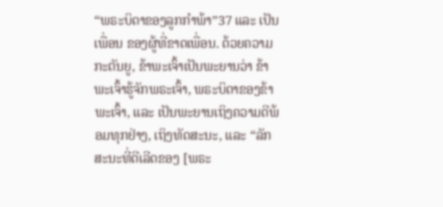“ພຣະບິດາຂອງລູກກຳພ້າ”37 ແລະ ເປັນເພື່ອນ ຂອງຜູ້ທີ່ຂາດເພື່ອນ. ດ້ວຍຄວາມກະຕັນຍູ, ຂ້າພະເຈົ້າເປັນພະຍານວ່າ ຂ້າພະເຈົ້າຮູ້ຈັກພຣະເຈົ້າ, ພຣະບິດາຂອງຂ້າພະເຈົ້າ, ແລະ ເປັນພະຍານເຖິງຄວາມດີພ້ອມທຸກຢ່າງ, ເຖິງທັດສະນະ, ແລະ “ລັກສະນະທີ່ດີເລີດຂອງ [ພຣະ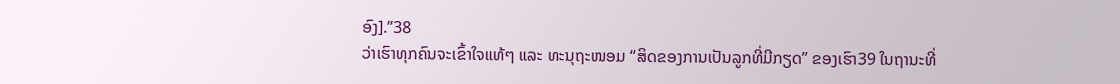ອົງ].”38
ວ່າເຮົາທຸກຄົນຈະເຂົ້າໃຈແທ້ໆ ແລະ ທະນຸຖະໜອມ “ສິດຂອງການເປັນລູກທີ່ມີກຽດ” ຂອງເຮົາ39 ໃນຖານະທີ່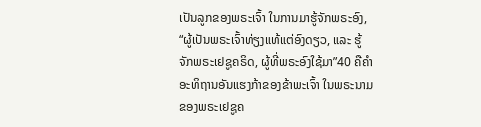ເປັນລູກຂອງພຣະເຈົ້າ ໃນການມາຮູ້ຈັກພຣະອົງ, “ຜູ້ເປັນພຣະເຈົ້າທ່ຽງແທ້ແຕ່ອົງດຽວ, ແລະ ຮູ້ຈັກພຣະເຢຊູຄຣິດ, ຜູ້ທີ່ພຣະອົງໃຊ້ມາ”40 ຄືຄຳອະທິຖານອັນແຮງກ້າຂອງຂ້າພະເຈົ້າ ໃນພຣະນາມຂອງພຣະເຢຊູຄ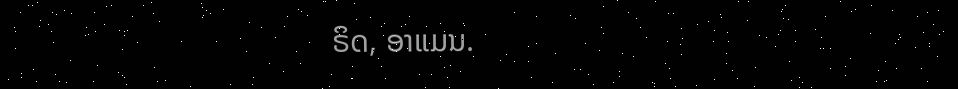ຣິດ, ອາແມນ.